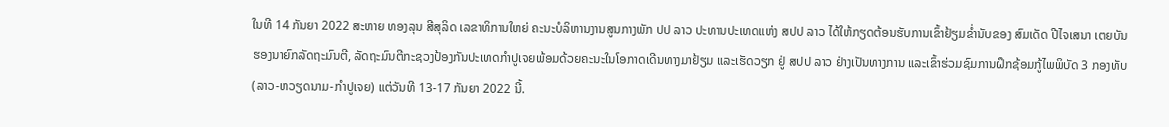ໃນທີ 14 ກັນຍາ 2022 ສະຫາຍ ທອງລຸນ ສີສຸລິດ ເລຂາທິການໃຫຍ່ ຄະນະບໍລິຫານງານສູນກາງພັກ ປປ ລາວ ປະທານປະເທດແຫ່ງ ສປປ ລາວ ໄດ້ໃຫ້ກຽດຕ້ອນຮັບການເຂົ້າຢ້ຽມຂໍ່ານັບຂອງ ສົມເດັດ ປີໄຈເສນາ ເຕຍບັນ ຮອງນາຍົກລັດຖະມົນຕີ, ລັດຖະມົນຕີກະຊວງປ້ອງກັນປະເທດກຳປູເຈຍພ້ອມດ້ວຍຄະນະໃນໂອກາດເດີນທາງມາຢ້ຽມ ແລະເຮັດວຽກ ຢູ່ ສປປ ລາວ ຢ່າງເປັນທາງການ ແລະເຂົ້າຮ່ວມຊົມການຝຶກຊ້ອມກູ້ໄພພິບັດ 3 ກອງທັບ (ລາວ-ຫວຽດນາມ-ກຳປູເຈຍ) ແຕ່ວັນທີ 13-17 ກັນຍາ 2022 ນີ້.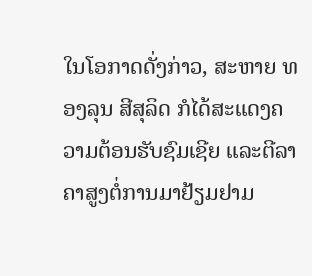ໃນໂອກາດດັ່ງກ່າວ, ສະຫາຍ ທອງລຸນ ສີສຸລິດ ກໍໄດ້ສະແດງຄວາມຕ້ອນຮັບຊົມເຊີຍ ແລະຕີລາຄາສູງຕໍ່ການມາຢ້ຽມຢາມ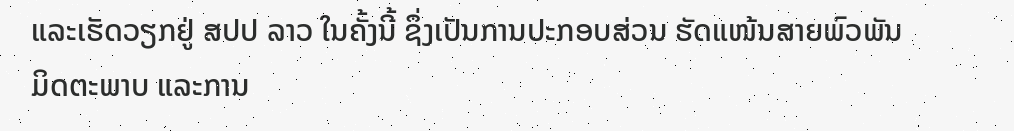ແລະເຮັດວຽກຢູ່ ສປປ ລາວ ໃນຄັ້ງນີ້ ຊຶ່ງເປັນການປະກອບສ່ວນ ຮັດແໜ້ນສາຍພົວພັນມິດຕະພາບ ແລະການ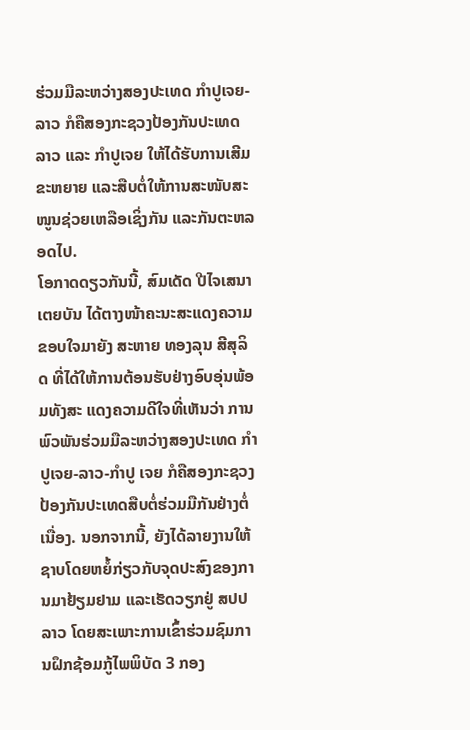ຮ່ວມມືລະຫວ່າງສອງປະເທດ ກຳປູເຈຍ-ລາວ ກໍຄືສອງກະຊວງປ້ອງກັນປະເທດລາວ ແລະ ກຳປູເຈຍ ໃຫ້ໄດ້ຮັບການເສີມຂະຫຍາຍ ແລະສືບຕໍ່ໃຫ້ການສະໜັບສະໜູນຊ່ວຍເຫລືອເຊິ່ງກັນ ແລະກັນຕະຫລອດໄປ.
ໂອກາດດຽວກັນນີ້, ສົມເດັດ ປີໄຈເສນາ ເຕຍບັນ ໄດ້ຕາງໜ້າຄະນະສະແດງຄວາມຂອບໃຈມາຍັງ ສະຫາຍ ທອງລຸນ ສີສຸລິດ ທີ່ໄດ້ໃຫ້ການຕ້ອນຮັບຢ່າງອົບອຸ່ນພ້ອມທັງສະ ແດງຄວາມດີໃຈທີ່ເຫັນວ່າ ການພົວພັນຮ່ວມມືລະຫວ່າງສອງປະເທດ ກຳປູເຈຍ-ລາວ-ກຳປູ ເຈຍ ກໍຄືສອງກະຊວງປ້ອງກັນປະເທດສືບຕໍ່ຮ່ວມມືກັນຢ່າງຕໍ່ເນື່ອງ. ນອກຈາກນີ້, ຍັງໄດ້ລາຍງານໃຫ້ຊາບໂດຍຫຍໍ້ກ່ຽວກັບຈຸດປະສົງຂອງການມາຢ້ຽມຢາມ ແລະເຮັດວຽກຢູ່ ສປປ ລາວ ໂດຍສະເພາະການເຂົ້າຮ່ວມຊົມການຝຶກຊ້ອມກູ້ໄພພິບັດ 3 ກອງ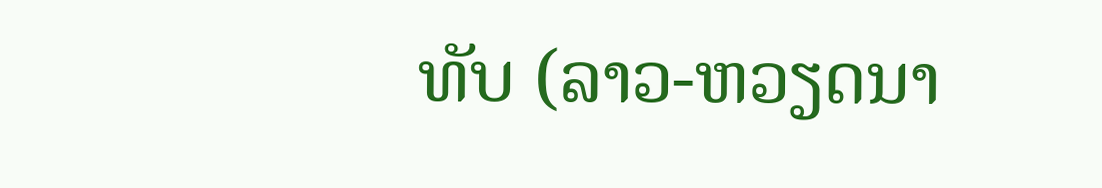ທັບ (ລາວ-ຫວຽດນາ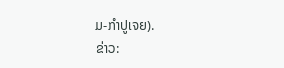ມ-ກຳປູເຈຍ).
ຂ່າວ: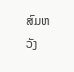ສົມຫວັງ